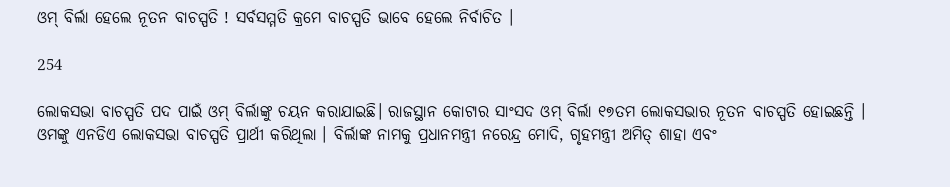ଓମ୍ ବିର୍ଲା ହେଲେ ନୂତନ ବାଚସ୍ପତି ! ସର୍ବସମ୍ମତି କ୍ରମେ ବାଚସ୍ପତି ଭାବେ ହେଲେ ନିର୍ବାଚିତ ।

254

ଲୋକସଭା ବାଚସ୍ପତି ପଦ ପାଇଁ ଓମ୍ ବିର୍ଲାଙ୍କୁ ଚୟନ କରାଯାଇଛି। ରାଜସ୍ଥାନ କୋଟାର ସାଂସଦ ଓମ୍ ବିର୍ଲା ୧୭ତମ ଲୋକସଭାର ନୂତନ ବାଚସ୍ପତି ହୋଇଛନ୍ତି । ଓମଙ୍କୁ ଏନଡିଏ ଲୋକସଭା ବାଚସ୍ପତି ପ୍ରାର୍ଥୀ କରିଥିଲା । ବିର୍ଲାଙ୍କ ନାମକୁ ପ୍ରଧାନମନ୍ତ୍ରୀ ନରେନ୍ଦ୍ର ମୋଦି, ଗୃହମନ୍ତ୍ରୀ ଅମିତ୍ ଶାହା ଏବଂ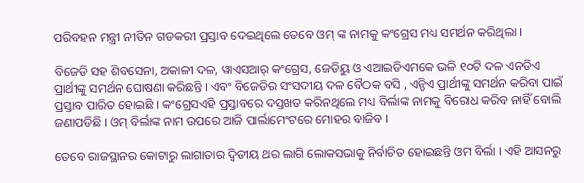ପରିବହନ ମନ୍ତ୍ରୀ ନୀତିନ ଗଡକରୀ ପ୍ରସ୍ତାବ ଦେଇଥିଲେ ତେବେ ଓମ୍ ଙ୍କ ନାମକୁ କଂଗ୍ରେସ ମଧ୍ୟ ସମର୍ଥନ କରିଥିଲା ।

ବିଜେଡି ସହ ଶିବସେନା, ଅକାଳୀ ଦଳ, ୱାଏସଆର୍ କଂଗ୍ରେସ, ଜେଡିୟୁ ଓ ଏଆଇଡିଏମକେ ଭଳି ୧୦ଟି ଦଳ ଏନଡିଏ ପ୍ରାର୍ଥୀଙ୍କୁ ସମର୍ଥନ ଘୋଷଣା କରିଛନ୍ତି । ଏବଂ ବିଜେଡିର ସଂସଦୀୟ ଦଳ ବୈଠକ ବସି , ଏନ୍ଡିଏ ପ୍ରାର୍ଥୀଙ୍କୁ ସମର୍ଥନ କରିବା ପାଇଁ ପ୍ରସ୍ତାବ ପାରିତ ହୋଇଛି । କଂଗ୍ରେସଏହି ପ୍ରସ୍ତାବରେ ଦସ୍ତଖତ କରିନଥିଲେ ମଧ୍ୟ ବିର୍ଲାଙ୍କ ନାମକୁ ବିରୋଧ କରିବ ନାହିଁ ବୋଲି ଜଣାପଡିଛି । ଓମ୍ ବିର୍ଲାଙ୍କ ନାମ ଉପରେ ଆଜି ପାର୍ଲାମେଂଟରେ ମୋହର ବାଜିବ ।

ତେବେ ରାଜସ୍ଥାନର କୋଟାରୁ ଲାଗାତାର ଦ୍ୱିତୀୟ ଥର ଲାଗି ଲୋକସଭାକୁ ନିର୍ବାଚିତ ହୋଇଛନ୍ତି ଓମ ବିର୍ଲା । ଏହି ଆସନରୁ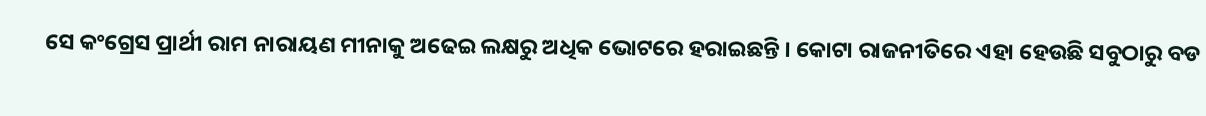ସେ କଂଗ୍ରେସ ପ୍ରାର୍ଥୀ ରାମ ନାରାୟଣ ମୀନାକୁ ଅଢେଇ ଲକ୍ଷରୁ ଅଧିକ ଭୋଟରେ ହରାଇଛନ୍ତି । କୋଟା ରାଜନୀତିରେ ଏହା ହେଉଛି ସବୁଠାରୁ ବଡ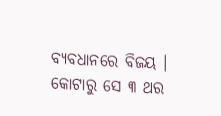ବ୍ୟବଧାନରେ ବିଜୟ । କୋଟାରୁ ସେ ୩ ଥର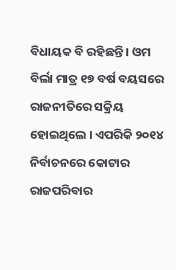ବିଧାୟକ ବି ରହିଛନ୍ତି । ଓମ ବିର୍ଲା ମାତ୍ର ୧୭ ବର୍ଷ ବୟସରେ ରାଜନୀତିରେ ସକ୍ରିୟ ହୋଇଥିଲେ । ଏପରିକି ୨୦୧୪ ନିର୍ବାଚନରେ କୋଟାର ରାଜପରିବାର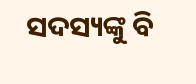ସଦସ୍ୟଙ୍କୁ ବି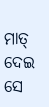ମାତ୍ ଦେଇ ସେ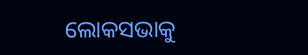ଲୋକସଭାକୁ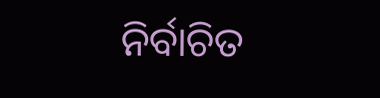ନିର୍ବାଚିତ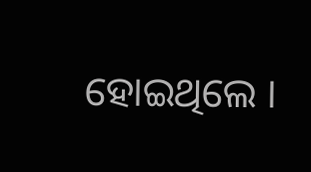ହୋଇଥିଲେ ।